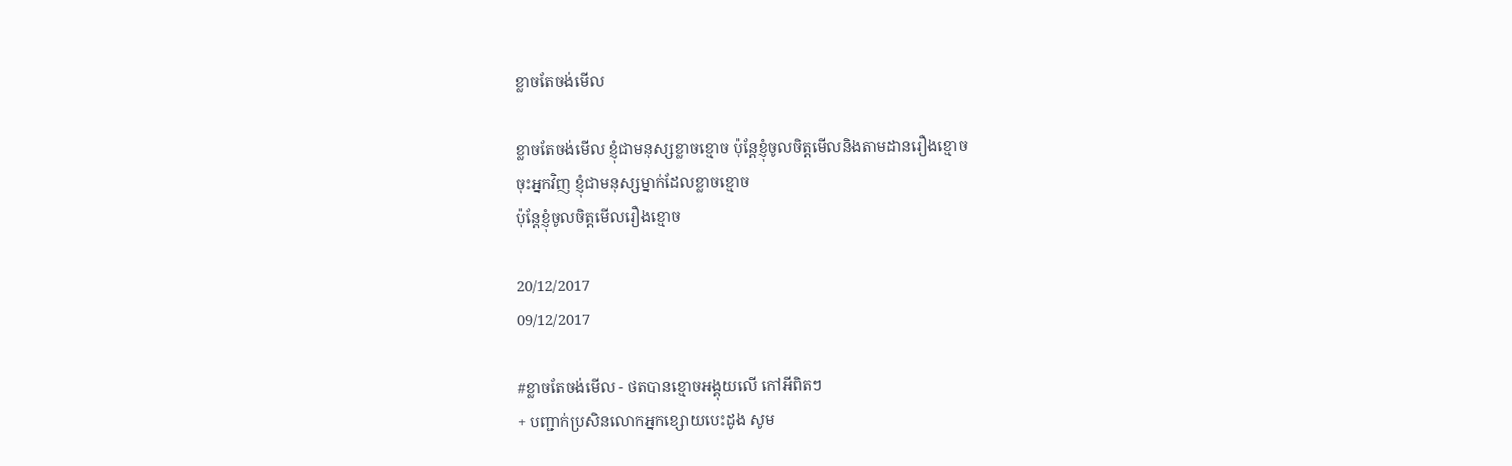ខ្លាចតែចង់មើល

ខ្លាចតែចង់មើល ខ្ញុំជាមនុស្សខ្លាចខ្មោច ប៉ុន្តែខ្ញុំចូលចិត្តមើលនិងតាមដានរឿងខ្មោច
ចុះអ្នកវិញ ខ្ញុំជាមនុស្សម្នាក់ដែលខ្លាចខ្មោច
ប៉ុន្តែខ្ញុំចូលចិត្តមើលរឿងខ្មោច

20/12/2017
09/12/2017

#ខ្លាចតែចង់មើល - ថតបានខ្មោចអង្គុយលើ កៅអីពិតៗ
+ បញ្ជាក់ប្រសិនលោកអ្នកខ្សោយបេះដូង សូម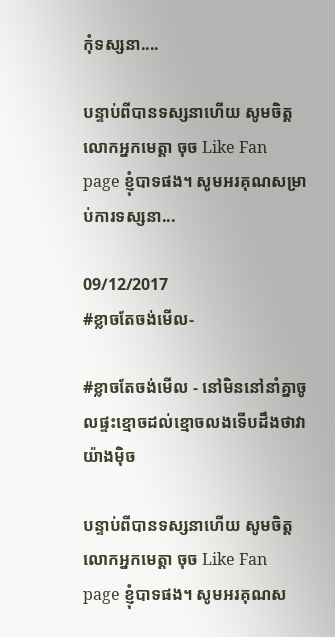កុំទស្សនា....

បន្ទាប់ពីបានទស្សនាហើយ សូមចិត្តលោកអ្នកមេត្តា ចុច Like Fan page ខ្ញុំបាទផង។ សូមអរគុណសម្រាប់ការទស្សនា...

09/12/2017
#ខ្លាចតែចង់មើល-

#ខ្លាចតែចង់មើល - នៅមិននៅនាំគ្នាចូលផ្ទះខ្មោចដល់ខ្មោចលងទើបដឹងថាវាយ៉ាងមុិច

បន្ទាប់ពីបានទស្សនាហើយ សូមចិត្តលោកអ្នកមេត្តា ចុច Like Fan page ខ្ញុំបាទផង។ សូមអរគុណស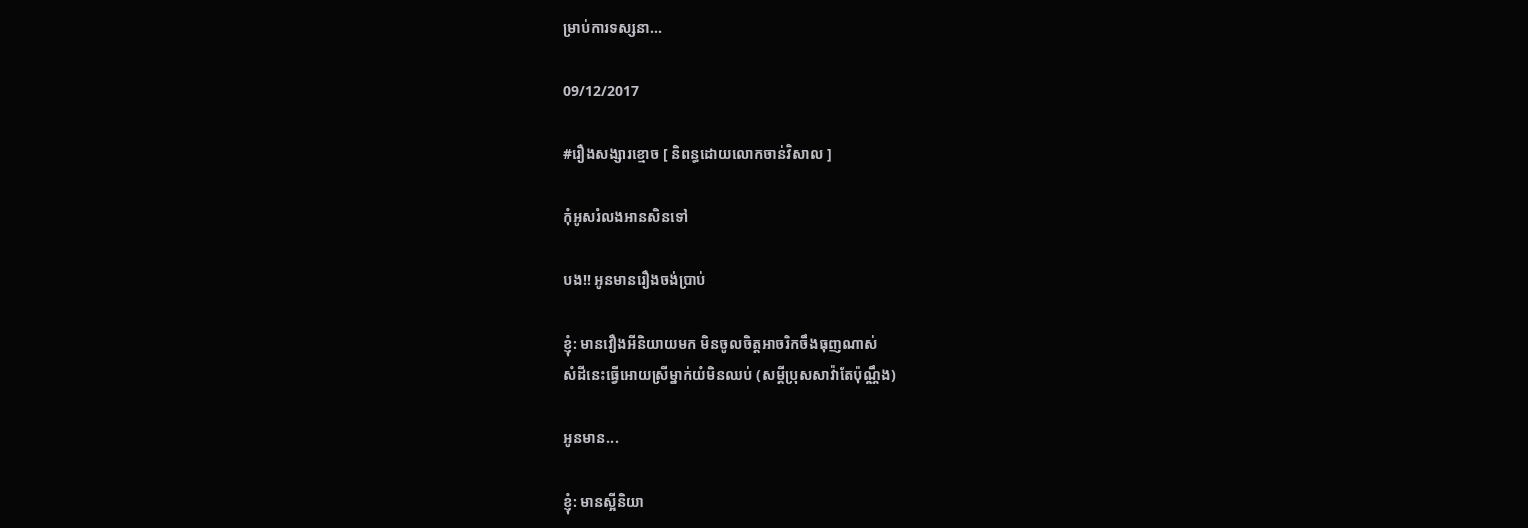ម្រាប់ការទស្សនា...

09/12/2017

#រឿងសង្សារខ្មោច [ និពន្ធដោយលោកចាន់វិសាល ]

កុំអូសរំលងអានសិនទៅ

បង!! អូនមានរឿងចង់ប្រាប់

ខ្ញុំ: មានវឿងអីនិយាយមក មិនចូលចិត្តអាចរិកចឹងធុញណាស់
សំដីនេះធ្វើអោយស្រីម្នាក់យំមិនឈប់ (សម្តីប្រុសសាវ៉ាតែប៉ុណ្ណឹង)

អូនមាន...

ខ្ញុំ: មានស្អីនិយា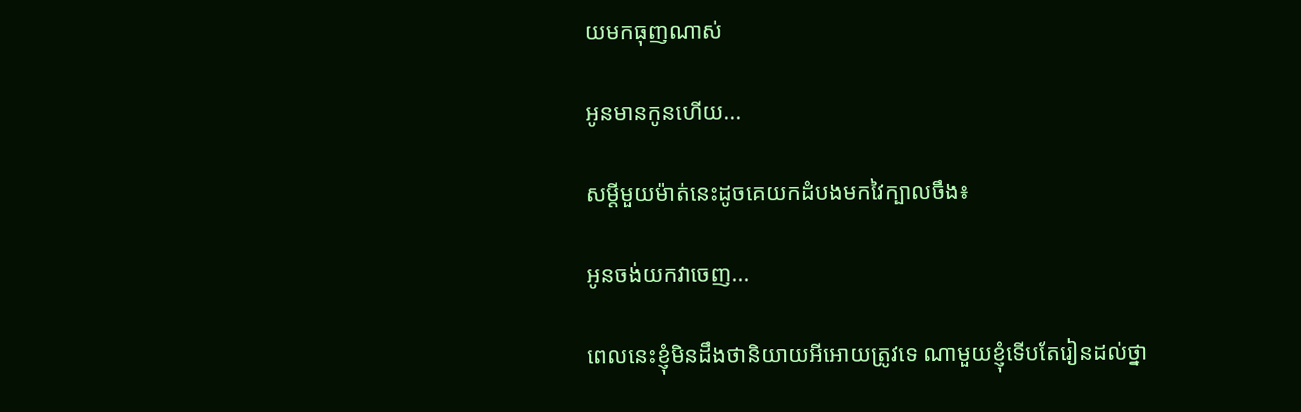យមកធុញណាស់

អូនមានកូនហើយ...

សម្តីមួយម៉ាត់នេះដូចគេយកដំបងមកវៃក្បាលចឹង៖

អូនចង់យកវាចេញ...

ពេលនេះខ្ញុំមិនដឹងថានិយាយអីអោយត្រូវទេ ណាមួយខ្ញុំទើបតែរៀនដល់ថ្នា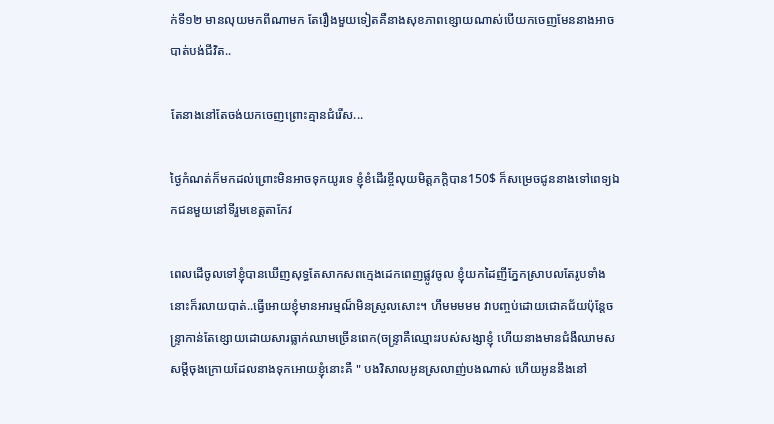ក់ទី១២ មានលុយមកពីណាមក តែរឿងមួយទៀតគឺនាងសុខភាពខ្សោយណាស់បើយកចេញមែននាងអាចបាត់បង់ជីវិត..

តែនាងនៅតែចង់យកចេញព្រោះគ្មានជំរើស...

ថ្ងៃកំណត់ក៏មកដល់ព្រោះមិនអាចទុកយូរទេ ខ្ញុំខំដើរខ្ចីលុយមិត្តភក្តិបាន150$ ក៏សម្រេចជូននាងទៅពេទ្យឯកជនមួយនៅទីរួមខេត្តតាកែវ

ពេលដើចូលទៅខ្ញុំបានឃើញសុទ្ធតែសាកសពក្មេងដេកពេញផ្លូវចូល ខ្ញុំយកដៃញីភ្នែកស្រាបលតែរូបទាំងនោះក៏រលាយបាត់..ធ្វើអោយខ្ញុំមានអារម្មណ៏មិនស្រួលសោះ។ ហឹមមមមម វាបញ្ចប់ដោយជោគជ័យប៉ុន្តែចន្ទ្រាកាន់តែខ្សោយដោយសារធ្លាក់ឈាមច្រើនពេក(ចន្ទ្រាគឺឈ្មោះរបស់សង្សាខ្ញុំ ហើយនាងមានជំងឺឈាមស សម្តីចុងក្រោយដែលនាងទុកអោយខ្ញុំនោះគឺ " បងវិសាលអូនស្រលាញ់បងណាស់ ហើយអូននឹងនៅ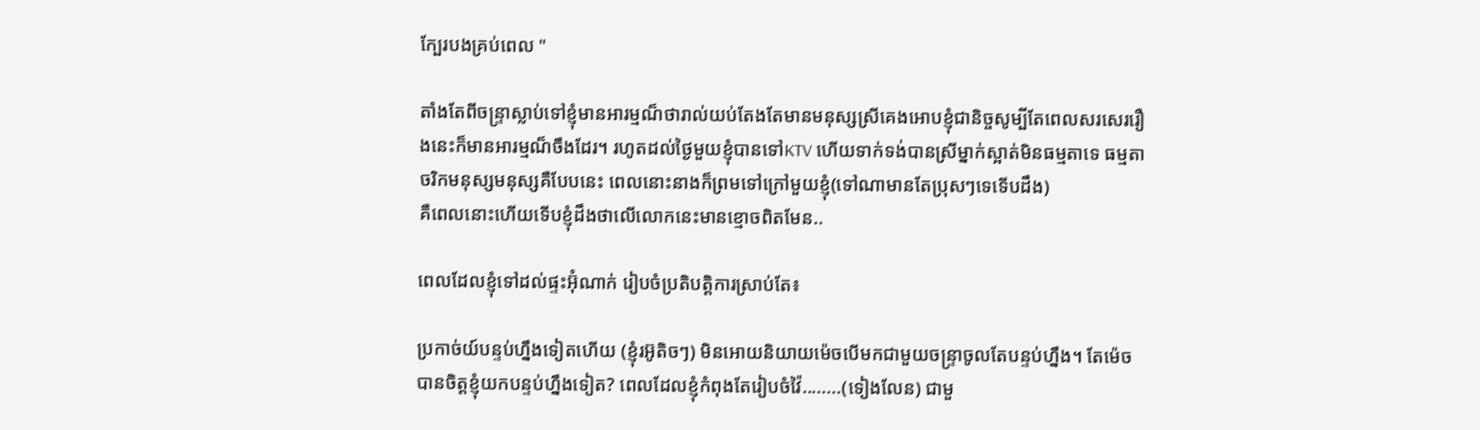ក្បែរបងគ្រប់ពេល "

តាំងតែពីចន្ទ្រាស្លាប់ទៅខ្ញុំមានអារម្មណ៏ថារាល់យប់តែងតែមានមនុស្សស្រីគេងអោបខ្ញុំជានិច្ចសូម្បីតែពេលសរសេររឿងនេះក៏មានអារម្មណ៏ចឹងដែរ។ រហូតដល់ថ្ងៃមួយខ្ញុំបានទៅKTV ហើយទាក់ទង់បានស្រីម្នាក់ស្អាត់មិនធម្មតាទេ ធម្មតាចរិកមនុស្សមនុស្សគឺបែបនេះ ពេលនោះនាងក៏ព្រមទៅក្រៅមួយខ្ញុំ(ទៅណាមានតែប្រុសៗទេទើបដឹង)
គឺពេលនោះហើយទើបខ្ញុំដឹងថាលើលោកនេះមានខ្មោចពិតមែន..

ពេលដែលខ្ញុំទៅដល់ផ្ទះអ៊ុំណាក់ រៀបចំប្រតិបត្តិការស្រាប់តែ៖

ប្រកាច់យ៍បន្ទប់ហ្នឹងទៀតហើយ (ខ្ញុំរអ៊ូតិចៗ) មិនអោយនិយាយម៉េចបើមកជាមួយចន្ទ្រាចូលតែបន្ទប់ហ្នឹង។ តែម៉េចបានចិត្តខ្ញុំយកបន្ទប់ហ្នឹងទៀត? ពេលដែលខ្ញុំកំពុងតែរៀបចំវ៉ៃ........(ទៀងលែន) ជាមួ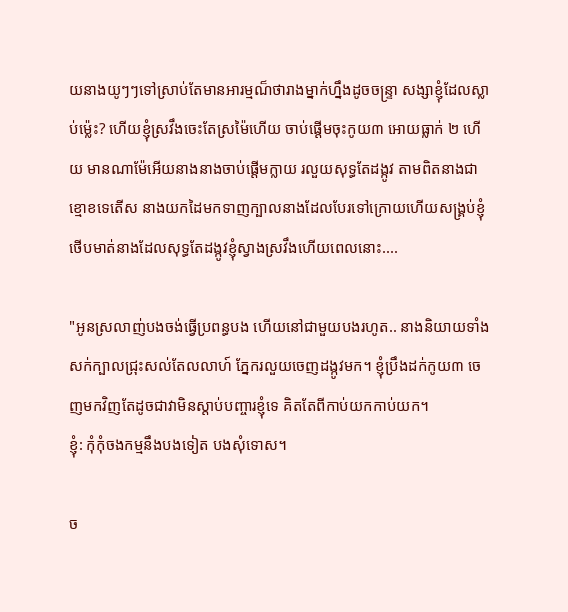យនាងយូៗៗទៅស្រាប់តែមានអារម្មណ៏ថារាងម្នាក់ហ្នឹងដូចចន្ទ្រា សង្សាខ្ញុំដែលស្លាប់ម៉្លេះ? ហើយខ្ញុំស្រវឹងចេះតែស្រម៉ៃហើយ ចាប់ផ្តើមចុះកូយ៣ អោយធ្លាក់ ២ ហើយ មានណាម៉ែអើយនាងនាងចាប់ផ្តើមក្លាយ រលួយសុទ្ធតែដង្កូវ តាមពិតនាងជាខ្មោខទេតើស នាងយកដៃមកទាញក្បាលនាងដែលបែរទៅក្រោយហើយសង្គ្រប់ខ្ញុំថើបមាត់នាងដែលសុទ្ធតែដង្កូវខ្ញុំស្វាងស្រវឹងហើយពេលនោះ....

"អូនស្រលាញ់បងចង់ធ្វើប្រពន្ធបង ហើយនៅជាមួយបងរហូត.. នាងនិយាយទាំងសក់ក្បាលជ្រុះសល់តែលលាហ៍ ភ្នែករលួយចេញដង្កូវមក។ ខ្ញុំប្រឹងដក់កូយ៣ ចេញមកវិញតែដូចជាវាមិនស្តាប់បញ្ចារខ្ញុំទេ គិតតែពីកាប់យកកាប់យក។
ខ្ញុំ: កុំកុំចងកម្មនឹងបងទៀត បងសុំទោស។

ច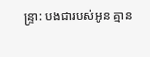ន្ទ្រា: បងជារបស់អូន គ្មាន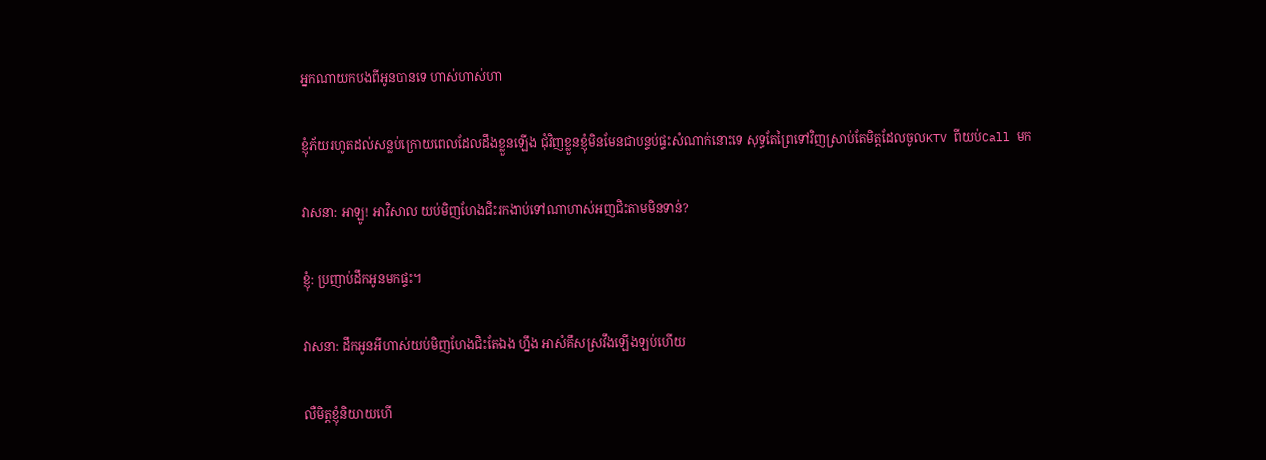អ្នកណាយកបងពីអូនបានទេ ហាស់ហាស់ហា

ខ្ញុំភ័យរហូតដល់សន្លប់ក្រោយពេលដែលដឹងខ្លួនឡើង ជំុវិញខ្លួនខ្ញុំមិនមែនជាបន្ទប់ផ្ទះសំណាក់នោះទេ សុទ្ធតែព្រៃទៅវិញស្រាប់តែមិត្តដែលចូលKTV ពីយប់Call មក

វាសនា: អាឡូ! អាវិសាល យប់មិញហែងជិះរកងាប់ទៅណាហាស់អញជិះតាមមិនទាន់?

ខ្ញុំ: ប្រញាប់ដឹកអូនមកផ្ទះ។

វាសនា: ដឹកអូនអីហាស់យប់មិញហែងជិះតែឯង ហ្នឹង អាសំគឹសស្រវឹងឡើងឡប់ហើយ

លឺមិត្តខ្ញុំនិយាយហើ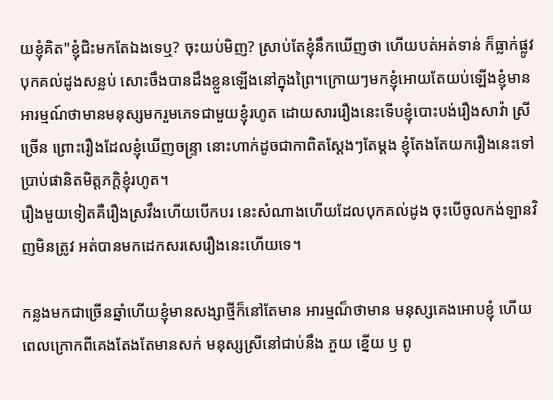យខ្ញុំគិត"ខ្ញុំជិះមកតែឯងទេឬ? ចុះយប់មិញ? ស្រាប់តែខ្ញុំនឹកឃើញថា ហើយបត់អត់ទាន់ ក៏ធ្លាក់ផ្លូវបុកគល់ដូងសន្លប់ សោះចឹងបានដឹងខ្លួនឡើងនៅក្នុងព្រៃ។ក្រោយៗមកខ្ញុំអោយតែយប់ឡើងខ្ញុំមានអារម្មណ៍ថាមានមនុស្សមករួមភេទជាមួយខ្ញុំរហូត ដោយសាររឿងនេះទើបខ្ញុំបោះបង់រឿងសាវ៉ា ស្រីច្រើន ព្រោះរឿងដែលខ្ញុំឃើញចន្ទ្រា នោះហាក់ដូចជាកាពិតស្តែងៗតែម្តង ខ្ញុំតែងតែយករឿងនេះទៅប្រាប់ផានិតមិត្តភក្តិខ្ញុំរហូត។
រឿងមួយទៀតគឺរឿងស្រវឹងហើយបើកបរ នេះសំណាងហើយដែលបុកគល់ដូង ចុះបើចូលកង់ឡានវិញមិនត្រូវ អត់បានមកដេកសរសេរឿងនេះហើយទេ។

កន្លងមកជាច្រើនឆ្នាំហើយខ្ញុំមានសង្សាថ្មីក៏នៅតែមាន អារម្មណ៏ថាមាន មនុស្សគេងអោបខ្ញុំ ហើយពេលក្រោកពីគេងតែងតែមានសក់ មនុស្សស្រីនៅជាប់នឹង ភួយ ខ្នើយ ឫ ពូ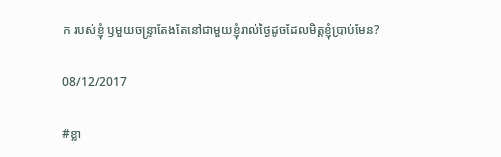ក របស់ខ្ញុំ ឫមួយចន្ទ្រាតែងតែនៅជាមួយខ្ញុំរាល់ថ្ងៃដូចដែលមិត្តខ្ញុំប្រាប់មែន?

08/12/2017

#ខ្លា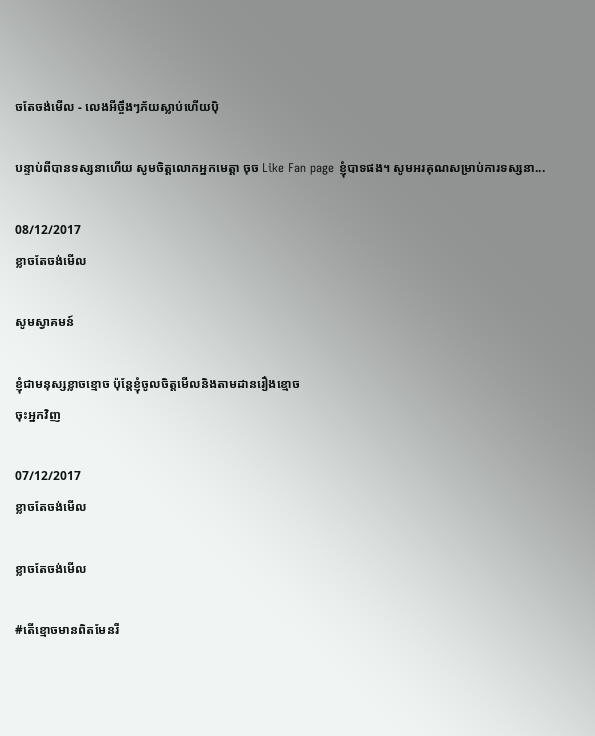ចតែចង់មើល - លេងអីច្ចឹងៗភ័យស្លាប់ហើយប៉ិ

បន្ទាប់ពីបានទស្សនាហើយ សូមចិត្តលោកអ្នកមេត្តា ចុច Like Fan page ខ្ញុំបាទផង។ សូមអរគុណសម្រាប់ការទស្សនា...

08/12/2017
ខ្លាចតែចង់មើល

សូមស្វាគមន៍

ខ្ញុំជាមនុស្សខ្លាចខ្មោច ប៉ុន្តែខ្ញុំចូលចិត្តមើលនិងតាមដានរឿងខ្មោច
ចុះអ្នកវិញ

07/12/2017
ខ្លាចតែចង់មើល

ខ្លាចតែចង់មើល

#តើខ្មោចមានពិតមែនរឺ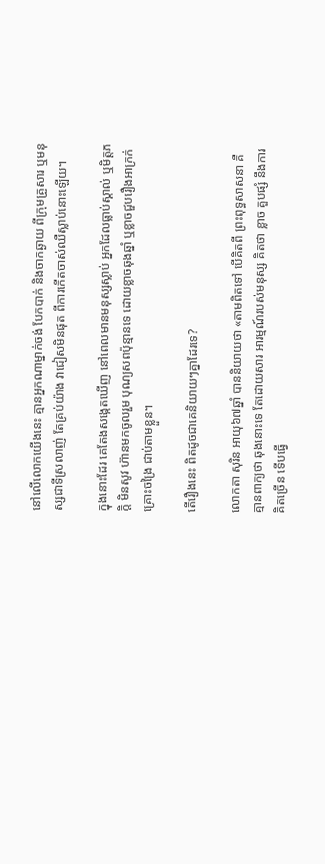នៅលើលោកយើងនេះ គ្មានអ្នកណាម្នាក់ចង់ បែកបាក់ និងចាកឆ្ងាយ ពីក្រុមគ្រួសារ ឬមនុស្សជាទីស្រលាញ់ តែគ្រប់យ៉ាង វាជៀសមិនផុត ពីការកើតចាស់ឈឺស្លាប់នោះឡើយ។

ក្នុងនោះដែរ គេតែងសង្កេតឃើញ នៅពេលមានមនុស្សស្លាប់ អ្នកដែលធ្លាប់ស្គាល់ ឬមិត្តភក្តិ មិនសូវ ហ៊ានមកចូលរួម បុណ្យសពប៉ុន្មានទេ ដោយខ្លាចឆុងឆ្នាំ ឬខ្លាចជួបរឿងអាក្រក់ គ្រោះចង្រៃ ជាប់តាមខ្លួន។

តើរឿងនេះ ពិតដូចជាគេនិយាយៗគ្នាដែរទេ?

លោកតា សុរិន អាយុ៦៧ឆ្នាំ បាននិយាយថា «តាមពិតទៅ បើគិតពី ព្រះពុទ្ធសាសនា គឺគ្មានពាក្យថា ឆុងនោះទេ តែដោយសារ អារម្មណ៍របស់មនុស្ស គិតថា ខ្លាច គួបផ្សំ នឹងការគិតច្រើន ទើបធ្វើ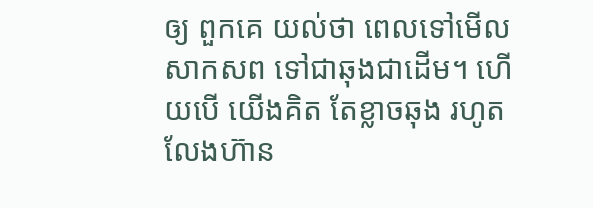ឲ្យ ពួកគេ យល់ថា ពេលទៅមើលសាកសព ទៅជាឆុងជាដើម។ ហើយបើ យើងគិត តែខ្លាចឆុង រហូតលែងហ៊ាន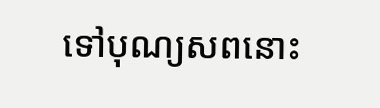ទៅបុណ្យសពនោះ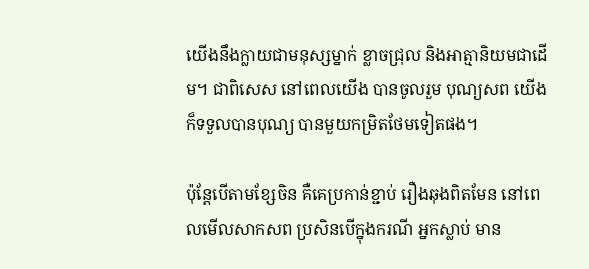យើងនឹងក្លាយជាមនុស្សម្នាក់ ខ្លាចជ្រុល និងអាត្មានិយមជាដើម។ ជាពិសេស នៅពេលយើង បានចូលរួម បុណ្យសព យើងក៏ទទួលបានបុណ្យ បានមួយកម្រិតថែមទៀតផង។

ប៉ុន្តែបើតាមខ្សែចិន គឺគេប្រកាន់ខ្ជាប់ រឿងឆុងពិតមែន នៅពេលមើលសាកសព ប្រសិនបើក្នុងករណី អ្នកស្លាប់ មាន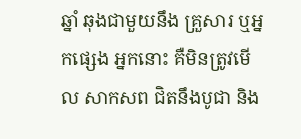ឆ្នាំ ឆុងជាមួយនឹង គ្រួសារ ឬអ្នកផ្សេង អ្នកនោះ គឺមិនត្រូវមើល សាកសព ជិតនឹងបូជា និង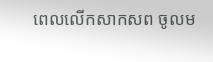ពេលលើកសាកសព ចូលម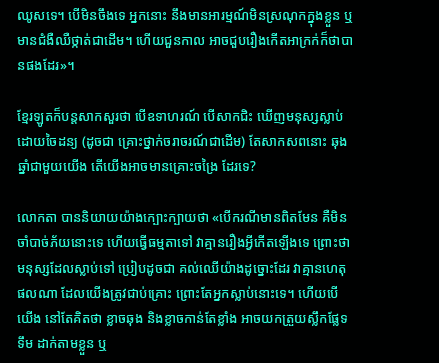ឈូសទេ។ បើមិនចឹងទេ អ្នកនោះ នឹងមានអារម្មណ៍មិនស្រណុកក្នុងខ្លួន ឬមានជំងឺឈឺថ្កាត់ជាដើម។ ហើយជួនកាល អាចជួបរឿងកើតអាក្រក់ក៏ថាបានផងដែរ»។

ខ្មែរឡូតក៏បន្តសាកសួរថា បើឧទាហរណ៍ បើសាកជិះ ឃើញមនុស្សស្លាប់ដោយចៃដន្យ (ដូចជា គ្រោះថ្នាក់ចរាចរណ៍ជាដើម) តែសាកសពនោះ ឆុងឆ្នាំជាមួយយើង តើយើងអាចមានគ្រោះចង្រៃ ដែរទេ?

លោកតា បាននិយាយយ៉ាងក្បោះក្បាយថា «បើករណីមានពិតមែន គឺមិនចាំបាច់ភ័យនោះទេ ហើយធ្វើធម្មតាទៅ វាគ្មានរឿងអ្វីកើតឡើងទេ ព្រោះថា មនុស្សដែលស្លាប់ទៅ ប្រៀបដូចជា គល់ឈើយ៉ាងដូច្នោះដែរ វាគ្មានហេតុផលណា ដែលយើងត្រូវជាប់គ្រោះ ព្រោះតែអ្នកស្លាប់នោះទេ។ ហើយបើយើង នៅតែគិតថា ខ្លាចឆុង និងខ្លាចកាន់តែខ្លាំង អាចយកត្រួយស្លឹកផ្លែទទឹម ដាក់តាមខ្លួន ឬ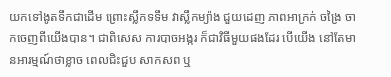យកទៅងូតទឹកជាដើម ព្រោះស្លឹកទទឹម វាស្លឹកម្យ៉ាង ជួយដេញ ភាពអាក្រក់ ចង្រៃ ចាកចេញពីយើងបាន។ ជាពិសេស ការបាចអង្ករ ក៏ជាវិធីមួយផងដែរ បើយើង នៅតែមានអារម្មណ៍ថាខ្លាច ពេលជិះជួប សាកសព ឬ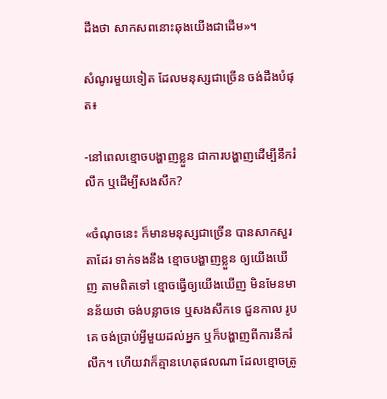ដឹងថា សាកសពនោះឆុងយើងជាដើម»។

សំណូរមួយទៀត ដែលមនុស្សជាច្រើន ចង់ដឹងបំផុត៖

-នៅពេលខ្មោចបង្ហាញខ្លួន ជាការបង្ហាញដើម្បីនឹករំលឹក ឬដើម្បីសងសឹក?

«ចំណុចនេះ ក៏មានមនុស្សជាច្រើន បានសាកសួរតាដែរ ទាក់ទងនឹង ខ្មោចបង្ហាញខ្លួន ឲ្យយើងឃើញ តាមពិតទៅ ខ្មោចធ្វើឲ្យយើងឃើញ មិនមែនមានន័យថា ចង់បន្លាចទេ ឬសងសឹកទេ ជួនកាល រូបគេ ចង់ប្រាប់អ្វីមួយដល់អ្នក ឬក៏បង្ហាញពីការនឹករំលឹក។ ហើយវាក៏គ្មានហេតុផលណា ដែលខ្មោចត្រូ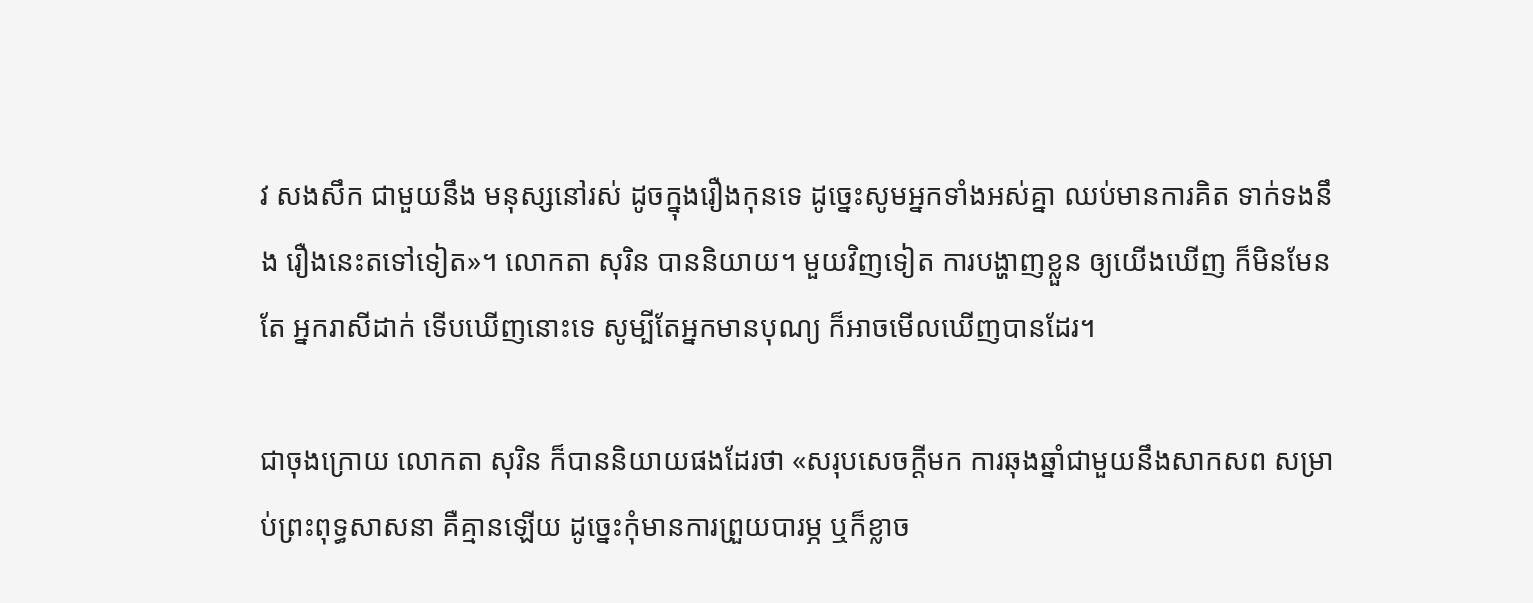វ សងសឹក ជាមួយនឹង មនុស្សនៅរស់ ដូចក្នុងរឿងកុនទេ ដូច្នេះសូមអ្នកទាំងអស់គ្នា ឈប់មានការគិត ទាក់ទងនឹង រឿងនេះតទៅទៀត»។ លោកតា សុរិន បាននិយាយ។ មួយវិញទៀត ការបង្ហាញខ្លួន ឲ្យយើងឃើញ ក៏មិនមែនតែ អ្នករាសីដាក់ ទើបឃើញនោះទេ សូម្បីតែអ្នកមានបុណ្យ ក៏អាចមើលឃើញបានដែរ។

ជាចុងក្រោយ លោកតា សុរិន ក៏បាននិយាយផងដែរថា «សរុបសេចក្តីមក ការឆុងឆ្នាំជាមួយនឹងសាកសព សម្រាប់ព្រះពុទ្ធសាសនា គឺគ្មានឡើយ ដូច្នេះកុំមានការព្រួយបារម្ភ ឬក៏ខ្លាច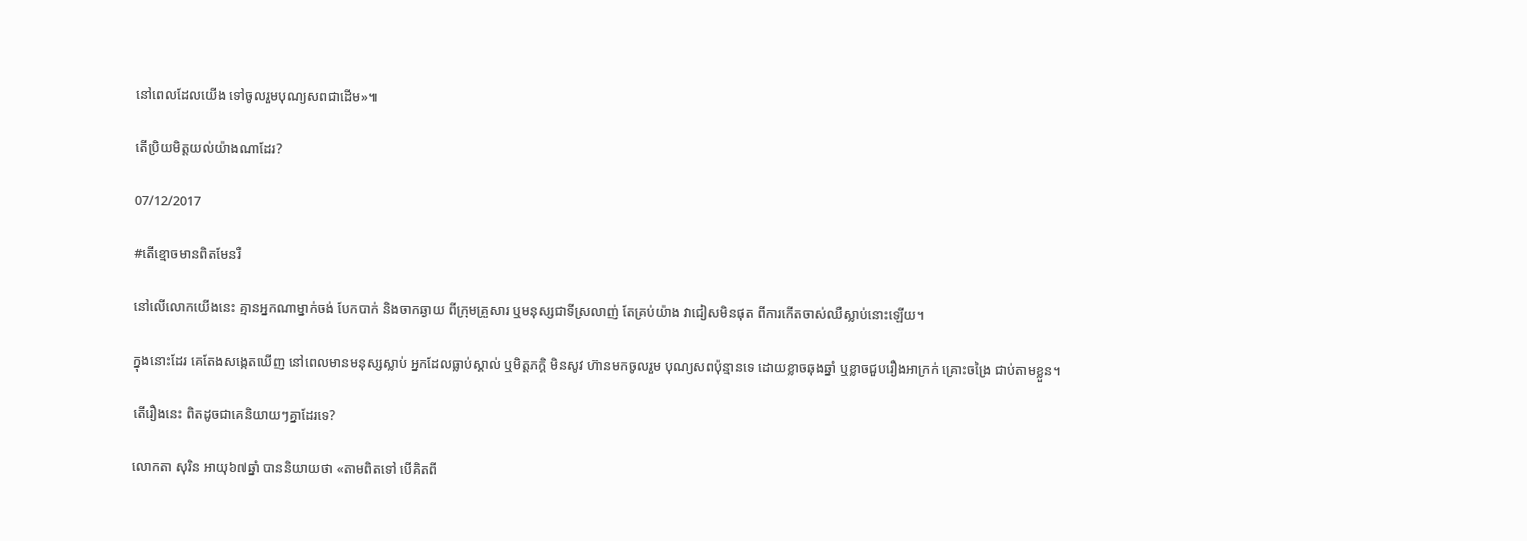នៅពេលដែលយើង ទៅចូលរួមបុណ្យសពជាដើម»៕

តើប្រិយមិត្តយល់យ៉ាងណាដែរ?

07/12/2017

#តើខ្មោចមានពិតមែនរឺ

នៅលើលោកយើងនេះ គ្មានអ្នកណាម្នាក់ចង់ បែកបាក់ និងចាកឆ្ងាយ ពីក្រុមគ្រួសារ ឬមនុស្សជាទីស្រលាញ់ តែគ្រប់យ៉ាង វាជៀសមិនផុត ពីការកើតចាស់ឈឺស្លាប់នោះឡើយ។

ក្នុងនោះដែរ គេតែងសង្កេតឃើញ នៅពេលមានមនុស្សស្លាប់ អ្នកដែលធ្លាប់ស្គាល់ ឬមិត្តភក្តិ មិនសូវ ហ៊ានមកចូលរួម បុណ្យសពប៉ុន្មានទេ ដោយខ្លាចឆុងឆ្នាំ ឬខ្លាចជួបរឿងអាក្រក់ គ្រោះចង្រៃ ជាប់តាមខ្លួន។

តើរឿងនេះ ពិតដូចជាគេនិយាយៗគ្នាដែរទេ?

លោកតា សុរិន អាយុ៦៧ឆ្នាំ បាននិយាយថា «តាមពិតទៅ បើគិតពី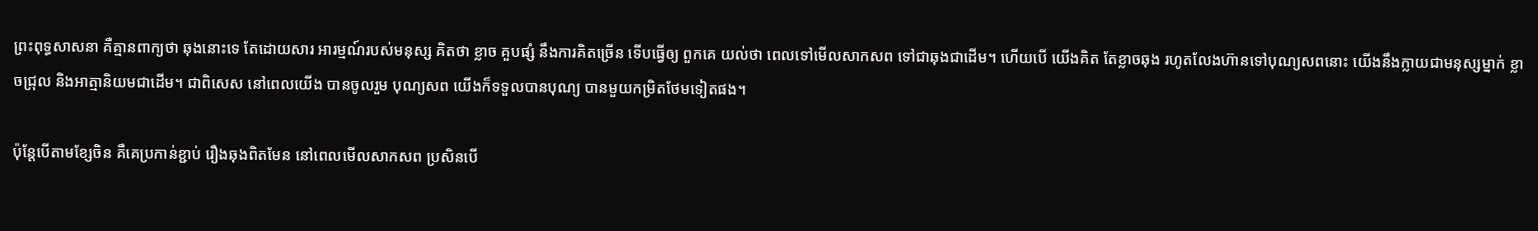ព្រះពុទ្ធសាសនា គឺគ្មានពាក្យថា ឆុងនោះទេ តែដោយសារ អារម្មណ៍របស់មនុស្ស គិតថា ខ្លាច គួបផ្សំ នឹងការគិតច្រើន ទើបធ្វើឲ្យ ពួកគេ យល់ថា ពេលទៅមើលសាកសព ទៅជាឆុងជាដើម។ ហើយបើ យើងគិត តែខ្លាចឆុង រហូតលែងហ៊ានទៅបុណ្យសពនោះ យើងនឹងក្លាយជាមនុស្សម្នាក់ ខ្លាចជ្រុល និងអាត្មានិយមជាដើម។ ជាពិសេស នៅពេលយើង បានចូលរួម បុណ្យសព យើងក៏ទទួលបានបុណ្យ បានមួយកម្រិតថែមទៀតផង។

ប៉ុន្តែបើតាមខ្សែចិន គឺគេប្រកាន់ខ្ជាប់ រឿងឆុងពិតមែន នៅពេលមើលសាកសព ប្រសិនបើ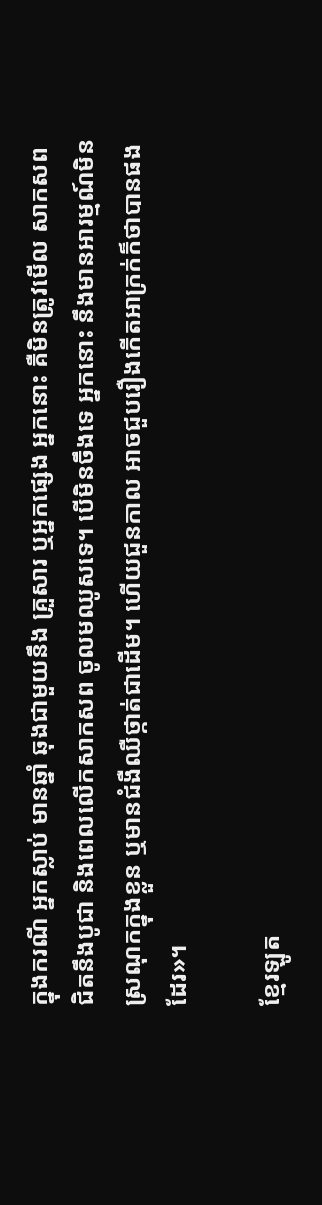ក្នុងករណី អ្នកស្លាប់ មានឆ្នាំ ឆុងជាមួយនឹង គ្រួសារ ឬអ្នកផ្សេង អ្នកនោះ គឺមិនត្រូវមើល សាកសព ជិតនឹងបូជា និងពេលលើកសាកសព ចូលមឈូសទេ។ បើមិនចឹងទេ អ្នកនោះ នឹងមានអារម្មណ៍មិនស្រណុកក្នុងខ្លួន ឬមានជំងឺឈឺថ្កាត់ជាដើម។ ហើយជួនកាល អាចជួបរឿងកើតអាក្រក់ក៏ថាបានផងដែរ»។

ខ្មែរឡូត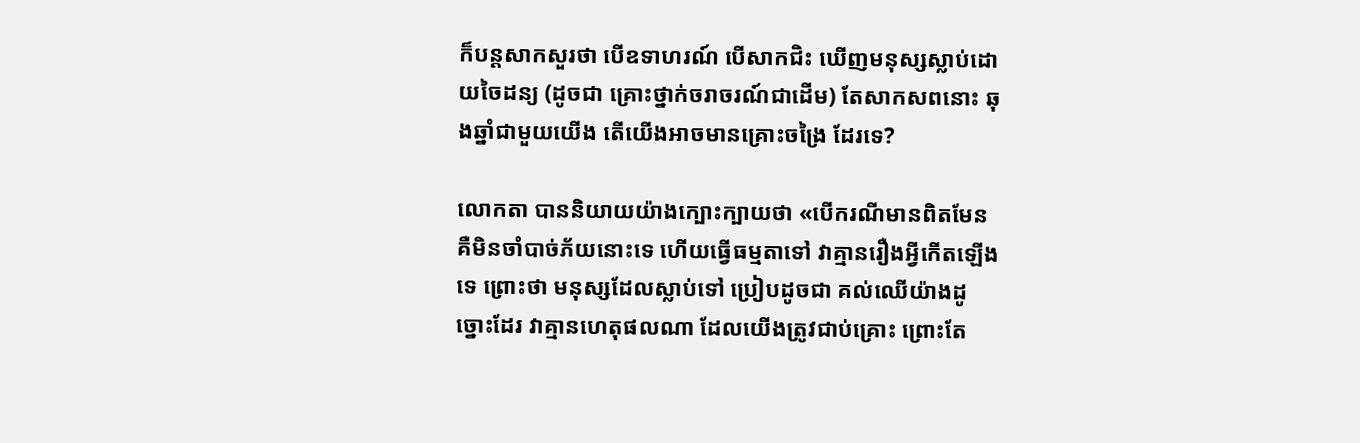ក៏បន្តសាកសួរថា បើឧទាហរណ៍ បើសាកជិះ ឃើញមនុស្សស្លាប់ដោយចៃដន្យ (ដូចជា គ្រោះថ្នាក់ចរាចរណ៍ជាដើម) តែសាកសពនោះ ឆុងឆ្នាំជាមួយយើង តើយើងអាចមានគ្រោះចង្រៃ ដែរទេ?

លោកតា បាននិយាយយ៉ាងក្បោះក្បាយថា «បើករណីមានពិតមែន គឺមិនចាំបាច់ភ័យនោះទេ ហើយធ្វើធម្មតាទៅ វាគ្មានរឿងអ្វីកើតឡើងទេ ព្រោះថា មនុស្សដែលស្លាប់ទៅ ប្រៀបដូចជា គល់ឈើយ៉ាងដូច្នោះដែរ វាគ្មានហេតុផលណា ដែលយើងត្រូវជាប់គ្រោះ ព្រោះតែ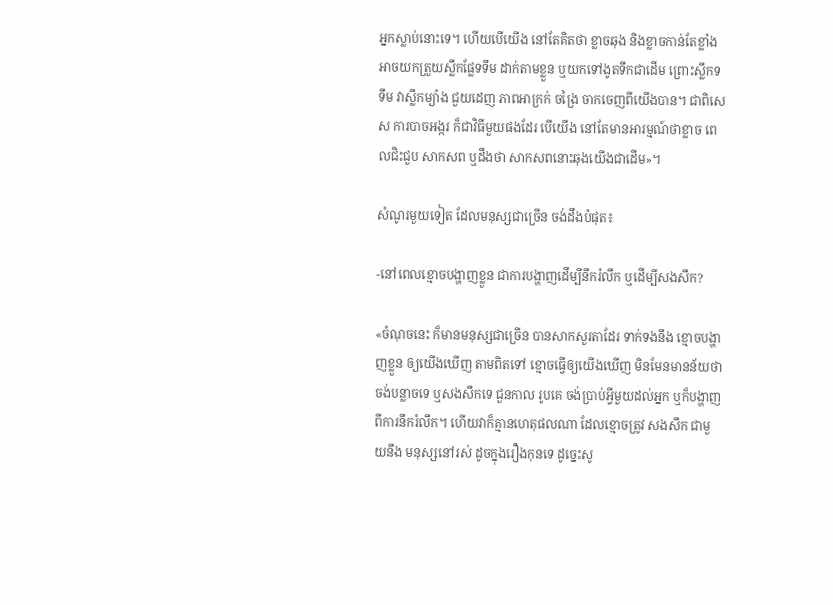អ្នកស្លាប់នោះទេ។ ហើយបើយើង នៅតែគិតថា ខ្លាចឆុង និងខ្លាចកាន់តែខ្លាំង អាចយកត្រួយស្លឹកផ្លែទទឹម ដាក់តាមខ្លួន ឬយកទៅងូតទឹកជាដើម ព្រោះស្លឹកទទឹម វាស្លឹកម្យ៉ាង ជួយដេញ ភាពអាក្រក់ ចង្រៃ ចាកចេញពីយើងបាន។ ជាពិសេស ការបាចអង្ករ ក៏ជាវិធីមួយផងដែរ បើយើង នៅតែមានអារម្មណ៍ថាខ្លាច ពេលជិះជួប សាកសព ឬដឹងថា សាកសពនោះឆុងយើងជាដើម»។

សំណូរមួយទៀត ដែលមនុស្សជាច្រើន ចង់ដឹងបំផុត៖

-នៅពេលខ្មោចបង្ហាញខ្លួន ជាការបង្ហាញដើម្បីនឹករំលឹក ឬដើម្បីសងសឹក?

«ចំណុចនេះ ក៏មានមនុស្សជាច្រើន បានសាកសួរតាដែរ ទាក់ទងនឹង ខ្មោចបង្ហាញខ្លួន ឲ្យយើងឃើញ តាមពិតទៅ ខ្មោចធ្វើឲ្យយើងឃើញ មិនមែនមានន័យថា ចង់បន្លាចទេ ឬសងសឹកទេ ជួនកាល រូបគេ ចង់ប្រាប់អ្វីមួយដល់អ្នក ឬក៏បង្ហាញពីការនឹករំលឹក។ ហើយវាក៏គ្មានហេតុផលណា ដែលខ្មោចត្រូវ សងសឹក ជាមួយនឹង មនុស្សនៅរស់ ដូចក្នុងរឿងកុនទេ ដូច្នេះសូ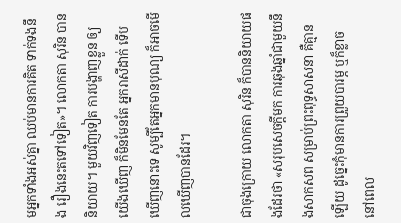មអ្នកទាំងអស់គ្នា ឈប់មានការគិត ទាក់ទងនឹង រឿងនេះតទៅទៀត»។ លោកតា សុរិន បាននិយាយ។ មួយវិញទៀត ការបង្ហាញខ្លួន ឲ្យយើងឃើញ ក៏មិនមែនតែ អ្នករាសីដាក់ ទើបឃើញនោះទេ សូម្បីតែអ្នកមានបុណ្យ ក៏អាចមើលឃើញបានដែរ។

ជាចុងក្រោយ លោកតា សុរិន ក៏បាននិយាយផងដែរថា «សរុបសេចក្តីមក ការឆុងឆ្នាំជាមួយនឹងសាកសព សម្រាប់ព្រះពុទ្ធសាសនា គឺគ្មានឡើយ ដូច្នេះកុំមានការព្រួយបារម្ភ ឬក៏ខ្លាច នៅពេល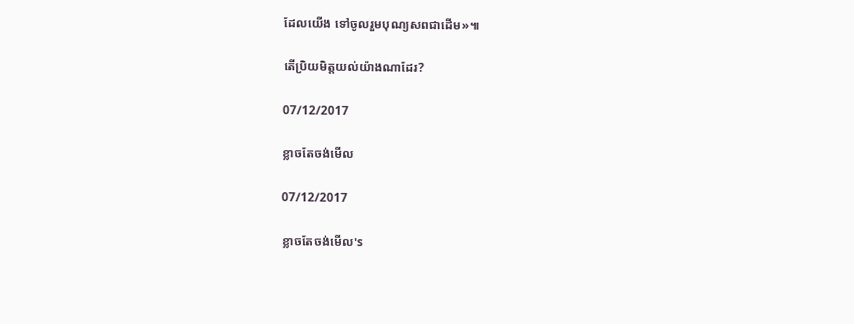ដែលយើង ទៅចូលរួមបុណ្យសពជាដើម»៕

តើប្រិយមិត្តយល់យ៉ាងណាដែរ?

07/12/2017

ខ្លាចតែចង់មើល

07/12/2017

ខ្លាចតែចង់មើល's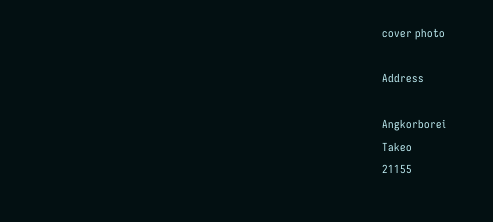cover photo

Address

Angkorborei
Takeo
21155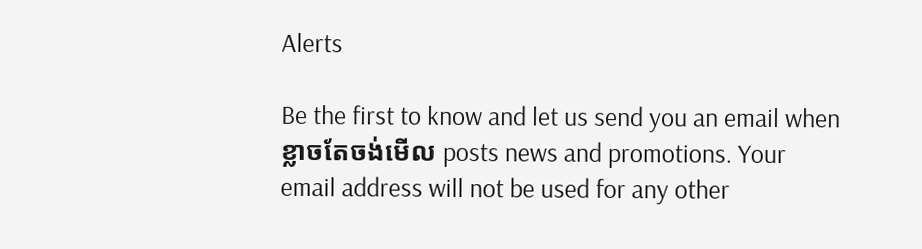Alerts

Be the first to know and let us send you an email when ខ្លាចតែចង់មើល posts news and promotions. Your email address will not be used for any other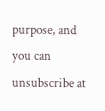purpose, and you can unsubscribe at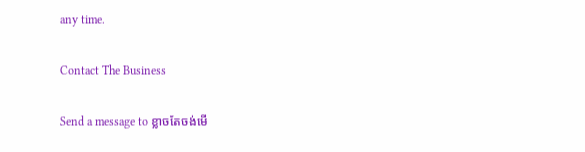any time.

Contact The Business

Send a message to ខ្លាចតែចង់មើ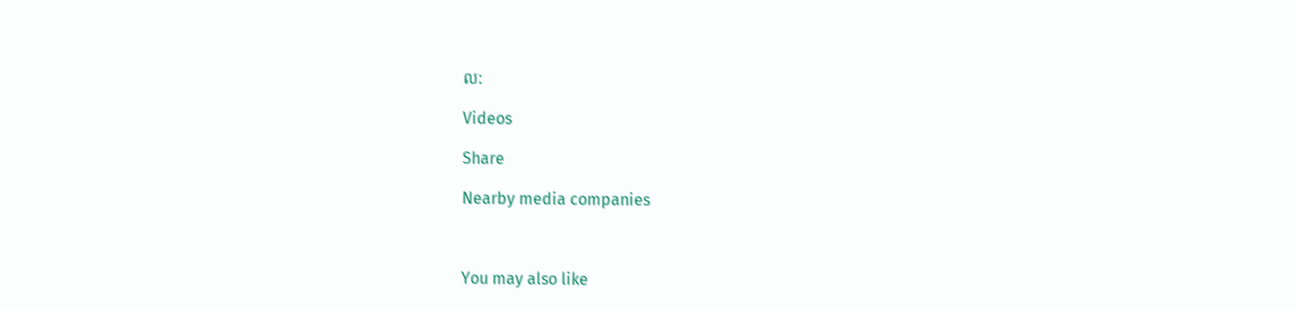ល:

Videos

Share

Nearby media companies



You may also like